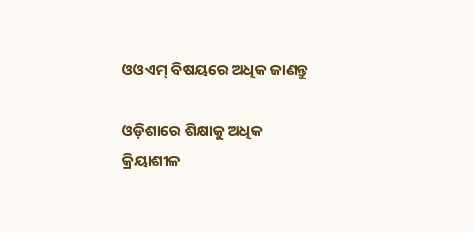ଓଓଏମ୍ ବିଷୟରେ ଅଧିକ ଜାଣନ୍ତୁ

ଓଡ଼ିଶାରେ ଶିକ୍ଷାକୁ ଅଧିକ କ୍ରିୟାଶୀଳ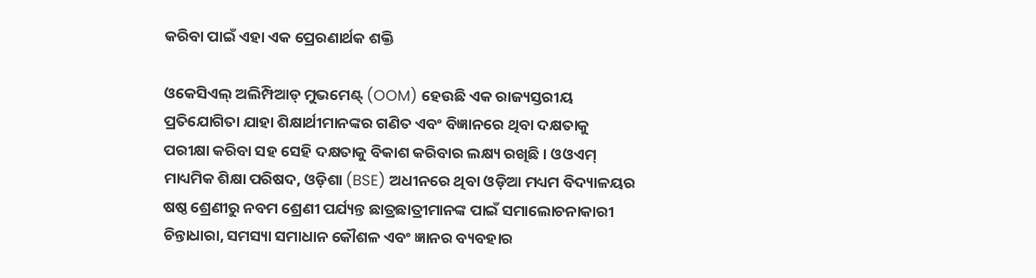କରିବା ପାଇଁ ଏହା ଏକ ପ୍ରେରଣାର୍ଥକ ଶକ୍ତି

ଓକେସିଏଲ୍ ଅଲିମ୍ପିଆଡ୍ ମୁଭମେଣ୍ଟ୍ (OOM) ହେଉଛି ଏକ ରାଜ୍ୟସ୍ତରୀୟ ପ୍ରତିଯୋଗିତା ଯାହା ଶିକ୍ଷାର୍ଥୀମାନଙ୍କର ଗଣିତ ଏବଂ ବିଜ୍ଞାନରେ ଥିବା ଦକ୍ଷତାକୁ ପରୀକ୍ଷା କରିବା ସହ ସେହି ଦକ୍ଷତାକୁ ବିକାଶ କରିବାର ଲକ୍ଷ୍ୟ ରଖିଛି । ଓଓଏମ୍ ମାଧ୍ୟମିକ ଶିକ୍ଷା ପରିଷଦ, ଓଡ଼ିଶା (BSE) ଅଧୀନରେ ଥିବା ଓଡ଼ିଆ ମଧ୍ୟମ ବିଦ୍ୟାଳୟର ଷଷ୍ଠ ଶ୍ରେଣୀରୁ ନବମ ଶ୍ରେଣୀ ପର୍ଯ୍ୟନ୍ତ ଛାତ୍ରଛାତ୍ରୀମାନଙ୍କ ପାଇଁ ସମାଲୋଚନାକାରୀ ଚିନ୍ତାଧାରା, ସମସ୍ୟା ସମାଧାନ କୌଶଳ ଏବଂ ଜ୍ଞାନର ବ୍ୟବହାର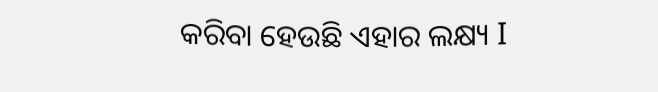କରିବା ହେଉଛି ଏହାର ଲକ୍ଷ୍ୟ I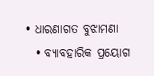• ଧାରଣାଗତ ବୁଝାମଣା
  • ବ୍ୟାବହାରିକ ପ୍ରୟୋଗ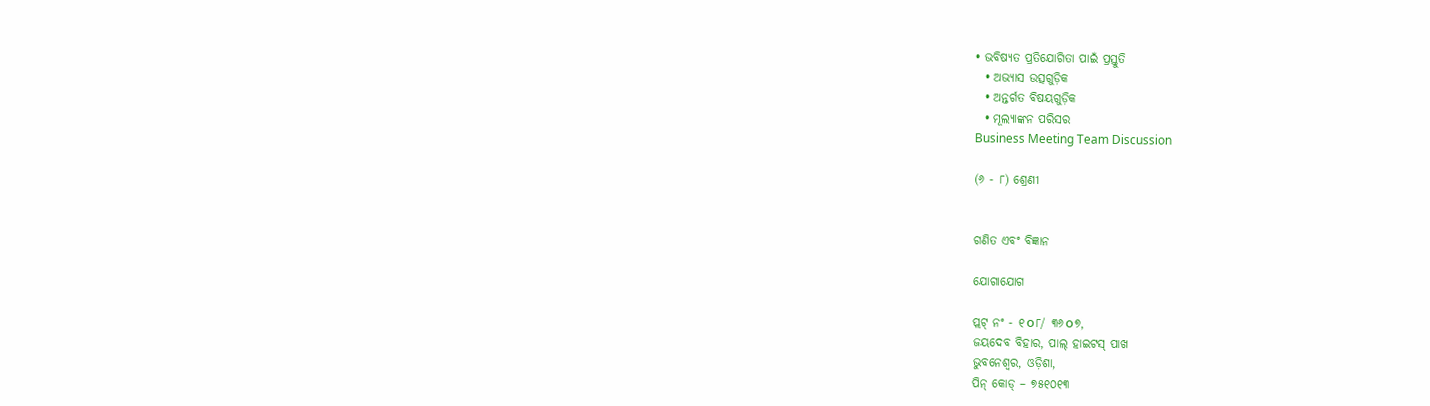• ଭବିଷ୍ୟତ ପ୍ରତିଯୋଗିତା ପାଇଁ ପ୍ରସ୍ତୁତି
  • ଅଭ୍ୟାସ ଉତ୍ସଗୁଡ଼ିକ
  • ଅନ୍ତର୍ଗତ ବିଷୟଗୁଡ଼ିକ
  • ମୂଲ୍ୟାଙ୍କନ ପରିସର
Business Meeting Team Discussion

(୬ - ୮) ଶ୍ରେଣୀ


ଗଣିତ ଏବଂ ବିଜ୍ଞାନ

ଯୋଗାଯୋଗ

ପ୍ଲଟ୍ ନଂ - ୧௦୮/ ୩୬௦୭,
ଜୟଦେବ ବିହାର, ପାଲ୍ ହାଇଟସ୍ ପାଖ
ଭୁବନେଶ୍ୱର, ଓଡ଼ିଶା,
ପିନ୍ କୋଡ୍ – ୭୫୧୦୧୩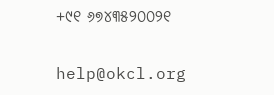+୯୧ ୬୭୪୩୫୨୦୦୨୧

help@okcl.org